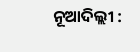ନୂଆଦିଲ୍ଲୀ :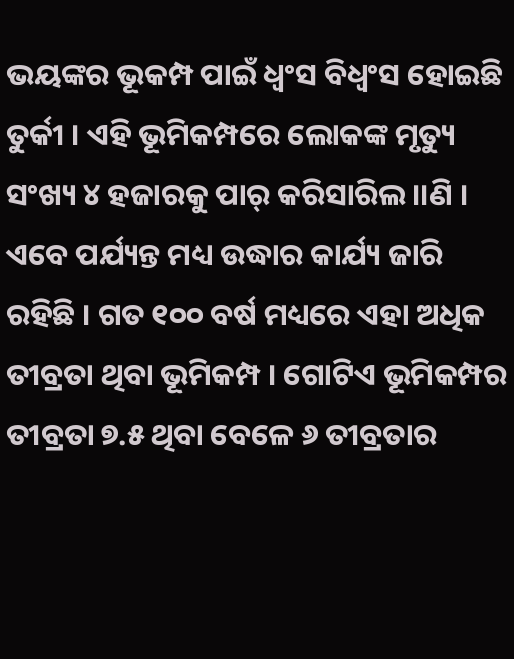ଭୟଙ୍କର ଭୂକମ୍ପ ପାଇଁ ଧ୍ୱଂସ ବିଧ୍ୱଂସ ହୋଇଛି ତୁର୍କୀ । ଏହି ଭୂମିକମ୍ପରେ ଲୋକଙ୍କ ମୃତ୍ୟୁ ସଂଖ୍ୟ ୪ ହଜାରକୁ ପାର୍ କରିସାରିଲ।।ଣି । ଏବେ ପର୍ଯ୍ୟନ୍ତ ମଧ୍ୟ ଉଦ୍ଧାର କାର୍ଯ୍ୟ ଜାରି ରହିଛି । ଗତ ୧୦୦ ବର୍ଷ ମଧ୍ୟରେ ଏହା ଅଧିକ ତୀବ୍ରତା ଥିବା ଭୂମିକମ୍ପ । ଗୋଟିଏ ଭୂମିକମ୍ପର ତୀବ୍ରତା ୭.୫ ଥିବା ବେଳେ ୬ ତୀବ୍ରତାର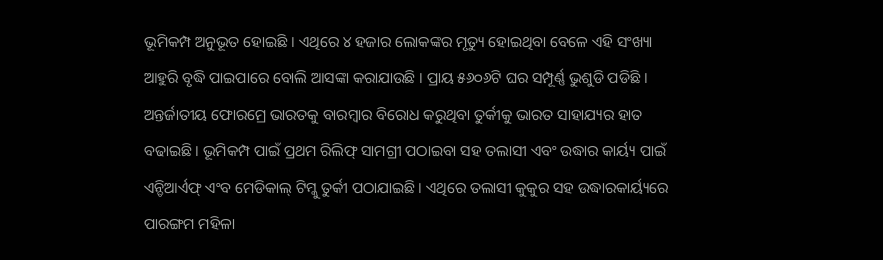ଭୂମିକମ୍ପ ଅନୁଭୂତ ହୋଇଛି । ଏଥିରେ ୪ ହଜାର ଲୋକଙ୍କର ମୃତ୍ୟୁ ହୋଇଥିବା ବେଳେ ଏହି ସଂଖ୍ୟା ଆହୁରି ବୃଦ୍ଧି ପାଇପାରେ ବୋଲି ଆସଙ୍କା କରାଯାଉଛି । ପ୍ରାୟ ୫୬୦୬ଟି ଘର ସମ୍ପୂର୍ଣ୍ଣ ଭୁଶୁଡି ପଡିଛି । ଅନ୍ତର୍ଜାତୀୟ ଫୋରମ୍ରେ ଭାରତକୁ ବାରମ୍ବାର ବିରୋଧ କରୁଥିବା ତୁର୍କୀକୁ ଭାରତ ସାହାଯ୍ୟର ହାତ ବଢାଇଛି । ଭୂମିକମ୍ପ ପାଇଁ ପ୍ରଥମ ରିଲିଫ୍ ସାମଗ୍ରୀ ପଠାଇବା ସହ ତଲାସୀ ଏବଂ ଉଦ୍ଧାର କାର୍ୟ୍ୟ ପାଇଁ ଏନ୍ଡିଆର୍ଏଫ୍ ଏଂବ ମେଡିକାଲ୍ ଟିମ୍କୁ ତୁର୍କୀ ପଠାଯାଇଛି । ଏଥିରେ ତଲାସୀ କୁକୁର ସହ ଉଦ୍ଧାରକାର୍ୟ୍ୟରେ ପାରଙ୍ଗମ ମହିଳା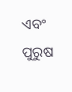ଏବଂ ପୁରୁଷ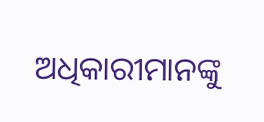ଅଧିକାରୀମାନଙ୍କୁ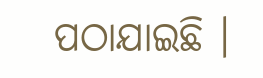ପଠାଯାଇଛି ।